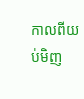កាលពីយប់មិញ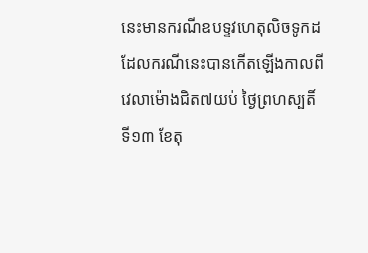នេះមានករណីឧបទ្ទវហេតុលិចទូកដ ដែលករណីនេះបានកើតឡើងកាលពីវេលាម៉ោងជិត៧យប់ ថ្ងៃព្រហស្បតិ៍ ទី១៣ ខែតុ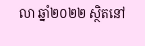លា ឆ្នាំ២០២២ ស្ថិតនៅ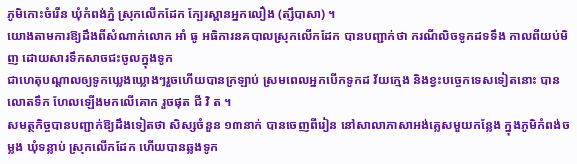ភូមិកោះចំរើន ឃុំកំពង់ភ្នំ ស្រុកលើកដែក ក្បែរស្ពានអ្នកលឿង (ត្សឹបាសា) ។
យោងតាមការឱ្យដឹងពីសំណាក់លោក អាំ ធូ អធិការនគបាលស្រុកលើកដែក បានបញ្ជាក់ថា ករណីលិចទូកដទទឹង កាលពីយប់មិញ ដោយសារទឹកសាចជះចូលក្នុងទូក
ជាហេតុបណ្ដាលឲ្យទូកឃេ្លងឃ្លោងៗរួចហើយបានក្រឡាប់ ស្រមពេលអ្នកបើកទូកដ វ័យក្មេង និងខ្វះបច្ចេកទេសទៀតនោះ បានលោតទឹក ហែលឡើងមកលើគោក រួចផុត ជី វិ ត ។
សមត្ថកិច្ចបានបញ្ជាក់ឱ្យដឹងទៀតថា សិស្សចំនួន ១៣នាក់ បានចេញពីរៀន នៅសាលាភាសាអង់គ្លេសមួយកន្លែង ក្នុងភូមិកំពង់ចម្លង ឃុំទន្លាប់ ស្រុកលើកដែក ហើយបានឆ្លងទូក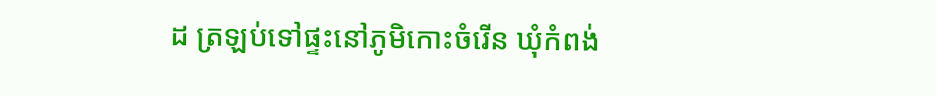ដ ត្រឡប់ទៅផ្ទះនៅភូមិកោះចំរើន ឃុំកំពង់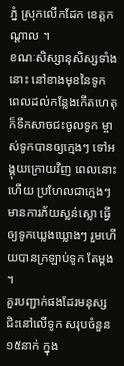ភ្នំ ស្រុកលើកដែក ខេត្តកណ្ដាល ។
ខណៈសិស្សានុសិស្សទាំងនោះ នៅខាងមុខនៃទូក ពេលដល់កន្លែងកើតហេតុ ក៏ទឹកសាចជះចូលទូក ម្ចាស់ទូកបានឲ្យក្មេងៗ ទៅអង្គុយក្រោយវិញ ពេលនោះហើយ ប្រហែលជាក្មេងៗមានការភ័យស្លន់ស្លោ ធ្វើឲ្យទូកឃ្លេងឃ្លោងៗ រួមហើយបានក្រឡាប់ទូក តែម្ដង ។
គួរបញ្ជាក់ផងដែរមនុស្សជិះនៅលើទូក សរុបចំនួន ១៥នាក់ ក្នុង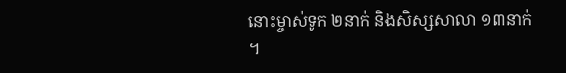នោះម្ចាស់ទូក ២នាក់ និងសិស្សសាលា ១៣នាក់ ។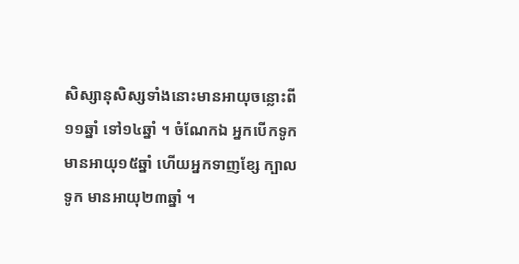សិស្សានុសិស្សទាំងនោះមានអាយុចន្លោះពី១១ឆ្នាំ ទៅ១៤ឆ្នាំ ។ ចំណែកឯ អ្នកបើកទូក មានអាយុ១៥ឆ្នាំ ហើយអ្នកទាញខ្សែ ក្បាលទូក មានអាយុ២៣ឆ្នាំ ។